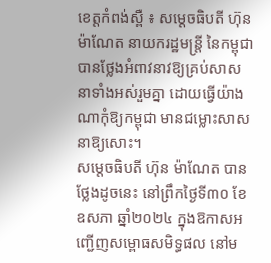ខេត្តកំពង់ស្ពឺ ៖ សម្តេចធិបតី ហ៊ុន ម៉ាណែត នាយករដ្ឋមន្ត្រី នៃកម្ពុជា បានថ្លែងអំពាវនាវឱ្យគ្រប់សាសនាទាំងអស់រួមគ្នា ដោយធ្វើយ៉ាងណាកុំឱ្យកម្ពុជា មានជម្លោះសាសនាឱ្យសោះ។
សម្តេចធិបតី ហ៊ុន ម៉ាណែត បានថ្លែងដូចនេះ នៅព្រឹកថ្ងៃទី៣០ ខែឧសភា ឆ្នាំ២០២៤ ក្នុងឱកាសអញ្ជើញសម្ពោធសមិទ្ធផល នៅម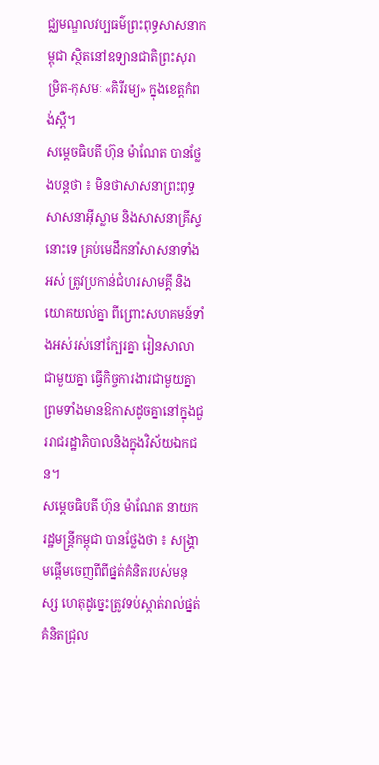ជ្ឈមណ្ឌលវប្បធម៌ព្រះពុទ្ធសាសនាកម្ពុជា ស្ថិតនៅឧទ្យានជាតិព្រះសុរាម្រិត-កុសមៈ «គិរីរម្យ» ក្នុងខេត្តកំពង់ស្ពឺ។
សម្តេចធិបតី ហ៊ុន ម៉ាណែត បានថ្លែងបន្តថា ៖ មិនថាសាសនាព្រះពុទ្ធ សាសនាអ៊ីស្លាម និងសាសនាគ្រីស្ទ នោះទេ គ្រប់មេដឹកនាំសាសនាទាំងអស់ ត្រូវប្រកាន់ជំហរសាមគ្គី និងយោគយល់គ្នា ពីព្រោះសហគមន៍ទាំងអស់រស់នៅក្បែរគ្នា រៀនសាលាជាមួយគ្នា ធ្វើកិច្ចការងារជាមួយគ្នា ព្រមទាំងមានឱកាសដូចគ្នានៅក្នុងជួររាជរដ្ឋាភិបាលនិងក្នុងវិស័យឯកជន។
សម្តេចធិបតី ហ៊ុន ម៉ាណែត នាយករដ្ឋមន្ត្រីកម្ពុជា បានថ្លែងថា ៖ សង្គ្រាមផ្តើមចេញពីពីផ្នត់គំនិតរបស់មនុស្ស ហេតុដូច្នេះត្រូវទប់ស្កាត់រាល់ផ្នត់គំនិតជ្រុល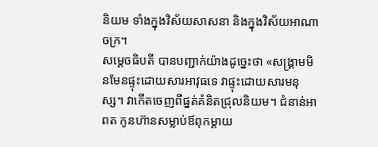និយម ទាំងក្នុងវិស័យសាសនា និងក្នុងវិស័យអាណាចក្រ។
សម្តេចធិបតី បានបញ្ជាក់យ៉ាងដូច្នេះថា «សង្គ្រាមមិនមែនផ្ទុះដោយសារអាវុធទេ វាផ្ទុះដោយសារមនុស្ស។ វាកើតចេញពីផ្នត់គំនិតជ្រុលនិយម។ ជំនាន់អាពត កូនហ៊ានសម្លាប់ឪពុកម្តាយ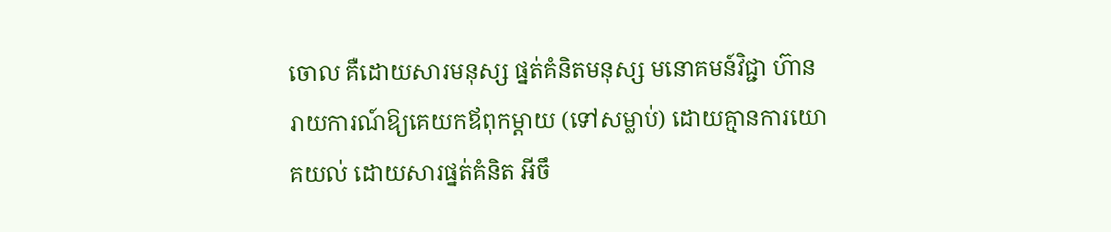ចោល គឺដោយសារមនុស្ស ផ្នត់គំនិតមនុស្ស មនោគមន៍វិជ្ជា ហ៊ានរាយការណ៍ឱ្យគេយកឪពុកម្តាយ (ទៅសម្លាប់) ដោយគ្មានការយោគយល់ ដោយសារផ្នត់គំនិត អីចឹ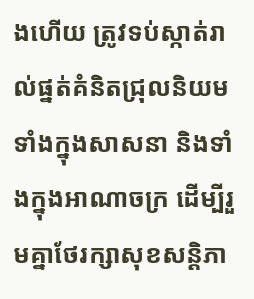ងហើយ ត្រូវទប់ស្កាត់រាល់ផ្នត់គំនិតជ្រុលនិយម ទាំងក្នុងសាសនា និងទាំងក្នុងអាណាចក្រ ដើម្បីរួមគ្នាថែរក្សាសុខសន្តិភា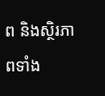ព និងស្ថិរភាពទាំង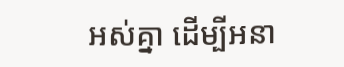អស់គ្នា ដើម្បីអនា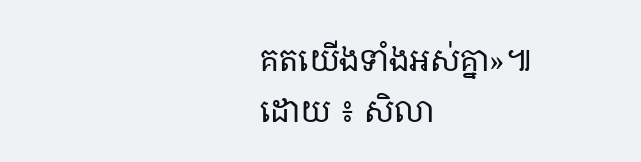គតយើងទាំងអស់គ្នា»៕
ដោយ ៖ សិលា